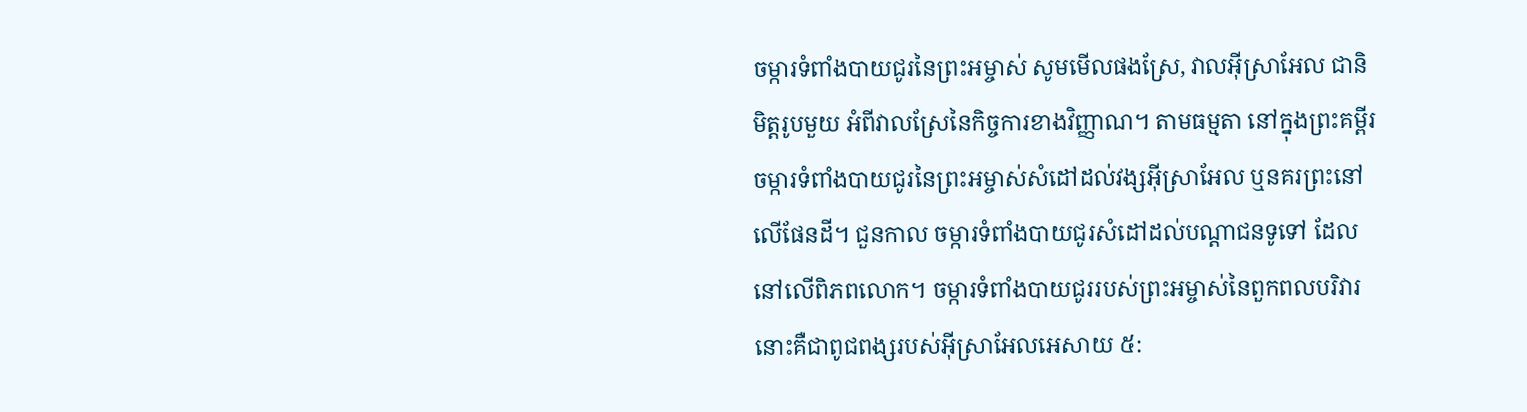ចម្ការទំពាំងបាយជូរនៃព្រះអម្ចាស់ សូមមើលផងស្រែ, វាលអ៊ីស្រាអែល ជានិមិត្តរូបមួយ អំពីវាលស្រែនៃកិច្ចការខាងវិញ្ញាណ។ តាមធម្មតា នៅក្នុងព្រះគម្ពីរ ចម្ការទំពាំងបាយជូរនៃព្រះអម្ចាស់សំដៅដល់វង្សអ៊ីស្រាអែល ឬនគរព្រះនៅលើផែនដី។ ជួនកាល ចម្ការទំពាំងបាយជូរសំដៅដល់បណ្ដាជនទូទៅ ដែលនៅលើពិភពលោក។ ចម្ការទំពាំងបាយជូររបស់ព្រះអម្ចាស់នៃពួកពលបរិវារ នោះគឺជាពូជពង្សរបស់អ៊ីស្រាអែលអេសាយ ៥: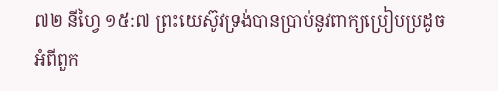៧២ នីហ្វៃ ១៥:៧ ព្រះយេស៊ូវទ្រង់បានប្រាប់នូវពាក្យប្រៀបប្រដូចអំពីពួក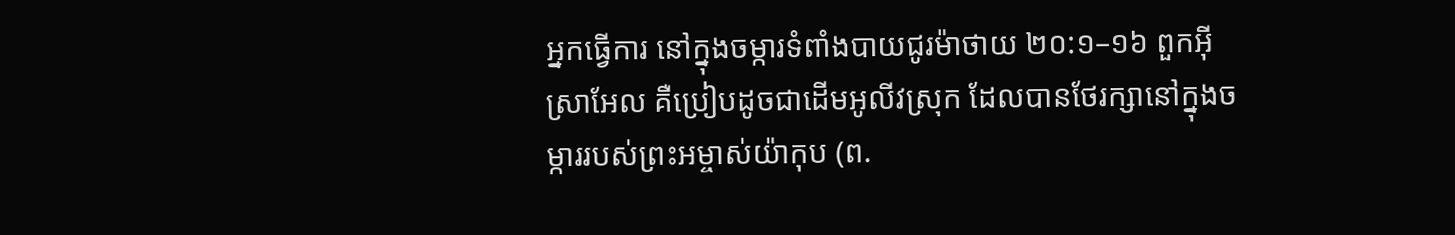អ្នកធ្វើការ នៅក្នុងចម្ការទំពាំងបាយជូរម៉ាថាយ ២០:១–១៦ ពួកអ៊ីស្រាអែល គឺប្រៀបដូចជាដើមអូលីវស្រុក ដែលបានថែរក្សានៅក្នុងចម្ការរបស់ព្រះអម្ចាស់យ៉ាកុប (ព.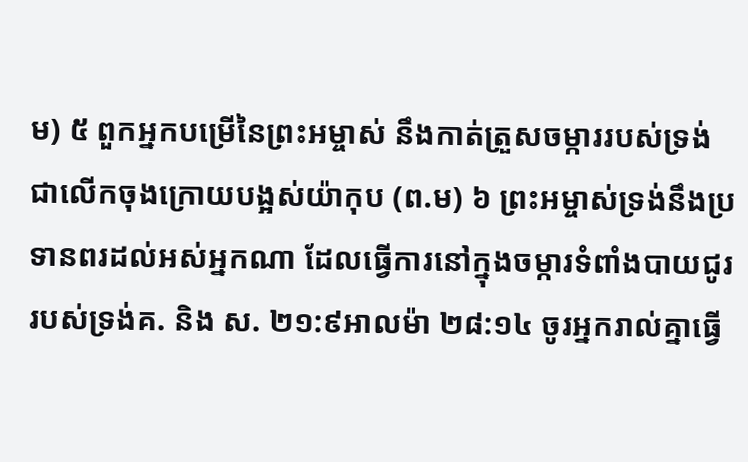ម) ៥ ពួកអ្នកបម្រើនៃព្រះអម្ចាស់ នឹងកាត់ត្រួសចម្ការរបស់ទ្រង់ ជាលើកចុងក្រោយបង្អស់យ៉ាកុប (ព.ម) ៦ ព្រះអម្ចាស់ទ្រង់នឹងប្រទានពរដល់អស់អ្នកណា ដែលធ្វើការនៅក្នុងចម្ការទំពាំងបាយជូររបស់ទ្រង់គ. និង ស. ២១:៩អាលម៉ា ២៨:១៤ ចូរអ្នករាល់គ្នាធ្វើ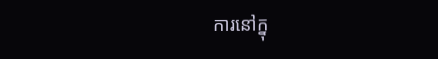ការនៅក្នុ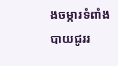ងចម្ការទំពាំងបាយជូររ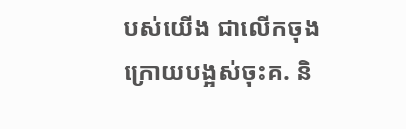បស់យើង ជាលើកចុងក្រោយបង្អស់ចុះគ. និ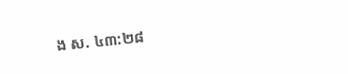ង ស. ៤៣:២៨